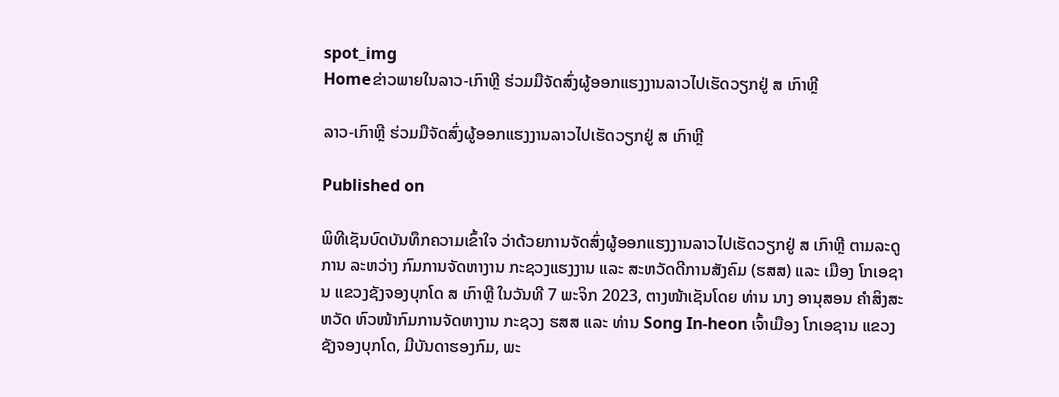spot_img
Homeຂ່າວພາຍໃນລາວ-ເກົາຫຼີ ຮ່ວມມືຈັດສົ່ງຜູ້ອອກແຮງງານລາວໄປເຮັດວຽກຢູ່ ສ ເກົາຫຼີ

ລາວ-ເກົາຫຼີ ຮ່ວມມືຈັດສົ່ງຜູ້ອອກແຮງງານລາວໄປເຮັດວຽກຢູ່ ສ ເກົາຫຼີ

Published on

ພິທີເຊັນບົດບັນທຶກຄວາມເຂົ້າໃຈ ວ່າດ້ວຍການຈັດສົ່ງຜູ້ອອກແຮງງານລາວໄປເຮັດວຽກຢູ່ ສ ເກົາຫຼີ ຕາມລະດູການ ລະຫວ່າງ ກົມການຈັດຫາງານ ກະຊວງແຮງງານ ແລະ ສະຫວັດດີການສັງຄົມ (ຮສສ) ແລະ ເມືອງ ໂກເອຊານ ແຂວງຊັງຈອງບຸກໂດ ສ ເກົາຫຼີ ໃນວັນທີ 7 ພະຈິກ 2023, ຕາງໜ້າເຊັນໂດຍ ທ່ານ ນາງ ອານຸສອນ ຄຳສິງສະຫວັດ ຫົວໜ້າກົມການຈັດຫາງານ ກະຊວງ ຮສສ ແລະ ທ່ານ Song In-heon ເຈົ້າເມືອງ ໂກເອຊານ ແຂວງຊັງຈອງບຸກໂດ, ມີບັນດາຮອງກົມ, ພະ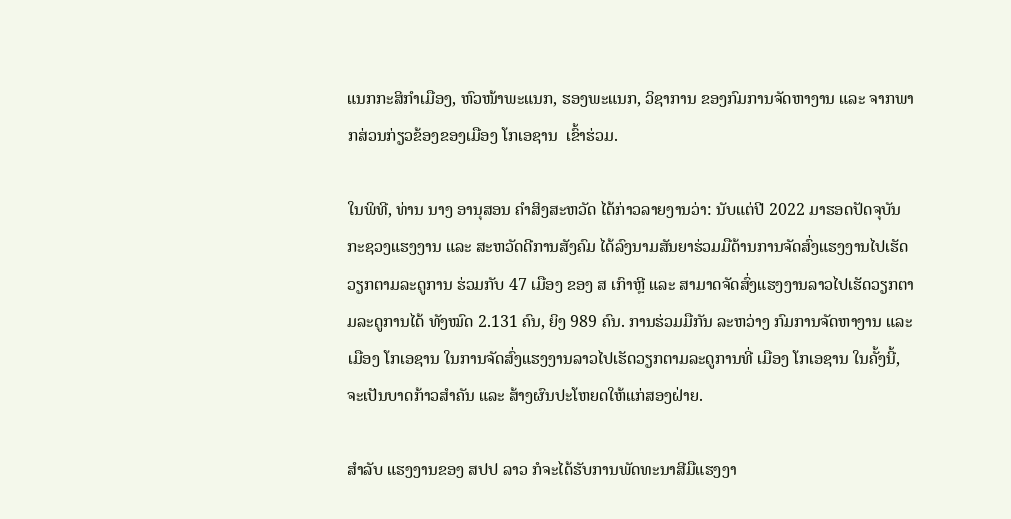ແນກກະສິກຳເມືອງ, ຫົວໜ້າພະແນກ, ຮອງພະແນກ, ວິຊາການ ຂອງກົມການຈັດຫາງານ ແລະ ຈາກພາກສ່ວນກ່ຽວຂ້ອງຂອງເມືອງ ໂກເອຊານ  ເຂົ້າຮ່ວມ.

ໃນພິທີ, ທ່ານ ນາງ ອານຸສອນ ຄຳສິງສະຫວັດ ໄດ້ກ່າວລາຍງານວ່າ: ນັບແຕ່ປີ 2022 ມາຮອດປັດຈຸບັນ ກະຊວງແຮງງານ ແລະ ສະຫວັດດີການສັງຄົມ ໄດ້ລົງນາມສັນຍາຮ່ວມມືດ້ານການຈັດສົ່ງແຮງງານໄປເຮັດວຽກຕາມລະດູການ ຮ່ວມກັບ 47 ເມືອງ ຂອງ ສ ເກົາຫຼີ ແລະ ສາມາດຈັດສົ່ງແຮງງານລາວໄປເຮັດວຽກຕາມລະດູການໄດ້ ທັງໝົດ 2.131 ຄົນ, ຍິງ 989 ຄົນ. ການຮ່ວມມືກັນ ລະຫວ່າງ ກົມການຈັດຫາງານ ແລະ ເມືອງ ໂກເອຊານ ໃນການຈັດສົ່ງແຮງງານລາວໄປເຮັດວຽກຕາມລະດູການທີ່ ເມືອງ ໂກເອຊານ ໃນຄັ້ງນີ້, ຈະເປັນບາດກ້າວສໍາຄັນ ແລະ ສ້າງຜົນປະໂຫຍດໃຫ້ແກ່ສອງຝ່າຍ.

ສໍາລັບ ແຮງງານຂອງ ສປປ ລາວ ກໍຈະໄດ້ຮັບການພັດທະນາສີມືແຮງງາ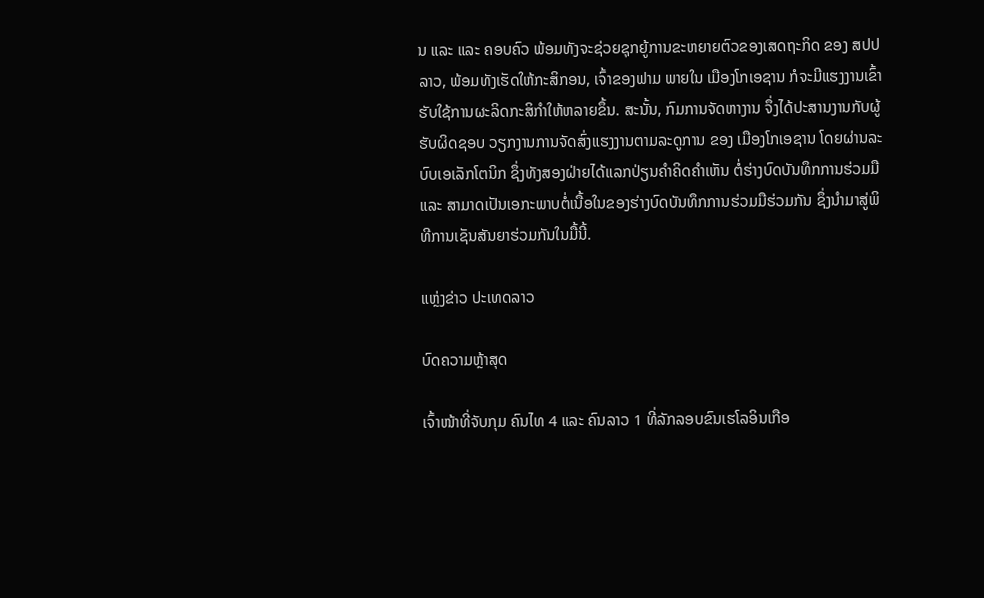ນ ແລະ ແລະ ຄອບຄົວ ພ້ອມທັງຈະຊ່ວຍຊຸກຍູ້ການຂະຫຍາຍຕົວຂອງເສດຖະກິດ ຂອງ ສປປ ລາວ, ພ້ອມທັງເຮັດໃຫ້ກະສິກອນ, ເຈົ້າຂອງຟາມ ພາຍໃນ ເມືອງໂກເອຊານ ກໍຈະມີແຮງງານເຂົ້າຮັບໃຊ້ການຜະລິດກະສິກໍາໃຫ້ຫລາຍຂຶ້ນ. ສະນັ້ນ, ກົມການຈັດຫາງານ ຈຶ່ງໄດ້ປະສານງານກັບຜູ້ຮັບຜິດຊອບ ວຽກງານການຈັດສົ່ງແຮງງານຕາມລະດູການ ຂອງ ເມືອງໂກເອຊານ ໂດຍຜ່ານລະບົບເອເລັກໂຕນິກ ຊຶ່ງທັງສອງຝ່າຍໄດ້ແລກປ່ຽນຄໍາຄິດຄໍາເຫັນ ຕໍ່ຮ່າງບົດບັນທຶກການຮ່ວມມື ແລະ ສາມາດເປັນເອກະພາບຕໍ່ເນື້ອໃນຂອງຮ່າງບົດບັນທຶກການຮ່ວມມືຮ່ວມກັນ ຊຶ່ງນໍາມາສູ່ພິທີການເຊັນສັນຍາຮ່ວມກັນໃນມື້ນີ້.

ແຫຼ່ງຂ່າວ ປະເທດລາວ

ບົດຄວາມຫຼ້າສຸດ

ເຈົ້າໜ້າທີ່ຈັບກຸມ ຄົນໄທ 4 ແລະ ຄົນລາວ 1 ທີ່ລັກລອບຂົນເຮໂລອິນເກືອ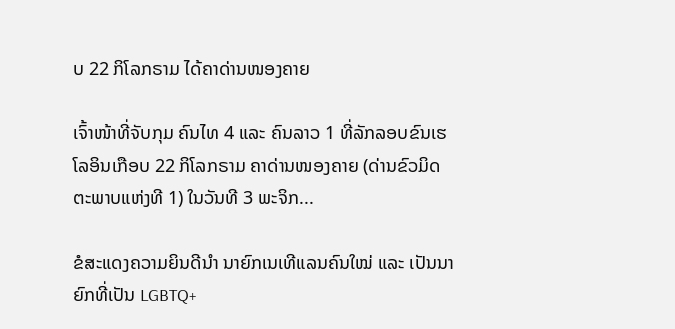ບ 22 ກິໂລກຣາມ ໄດ້ຄາດ່ານໜອງຄາຍ

ເຈົ້າໜ້າທີ່ຈັບກຸມ ຄົນໄທ 4 ແລະ ຄົນລາວ 1 ທີ່ລັກລອບຂົນເຮໂລອິນເກືອບ 22 ກິໂລກຣາມ ຄາດ່ານໜອງຄາຍ (ດ່ານຂົວມິດຕະພາບແຫ່ງທີ 1) ໃນວັນທີ 3 ພະຈິກ...

ຂໍສະແດງຄວາມຍິນດີນຳ ນາຍົກເນເທີແລນຄົນໃໝ່ ແລະ ເປັນນາຍົກທີ່ເປັນ LGBTQ+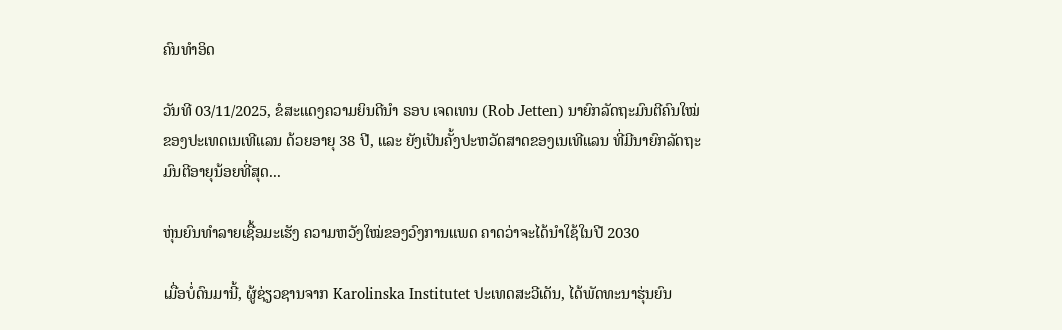ຄົນທຳອິດ

ວັນທີ 03/11/2025, ຂໍສະແດງຄວາມຍິນດີນຳ ຣອບ ເຈດເທນ (Rob Jetten) ນາຍົກລັດຖະມົນຕີຄົນໃໝ່ຂອງປະເທດເນເທີແລນ ດ້ວຍອາຍຸ 38 ປີ, ແລະ ຍັງເປັນຄັ້ງປະຫວັດສາດຂອງເນເທີແລນ ທີ່ມີນາຍົກລັດຖະມົນຕີອາຍຸນ້ອຍທີ່ສຸດ...

ຫຸ່ນຍົນທຳລາຍເຊື້ອມະເຮັງ ຄວາມຫວັງໃໝ່ຂອງວົງການແພດ ຄາດວ່າຈະໄດ້ນໍາໃຊ້ໃນປີ 2030

ເມື່ອບໍ່ດົນມານີ້, ຜູ້ຊ່ຽວຊານຈາກ Karolinska Institutet ປະເທດສະວີເດັນ, ໄດ້ພັດທະນາຮຸ່ນຍົນ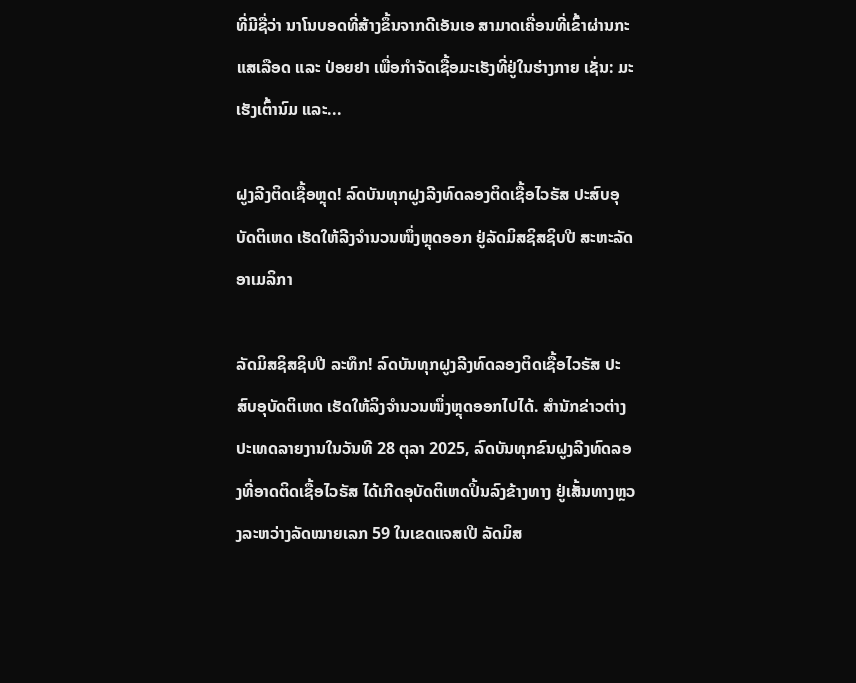ທີ່ມີຊື່ວ່າ ນາໂນບອດທີ່ສ້າງຂຶ້ນຈາກດີເອັນເອ ສາມາດເຄື່ອນທີ່ເຂົ້າຜ່ານກະແສເລືອດ ແລະ ປ່ອຍຢາ ເພື່ອກຳຈັດເຊື້ອມະເຮັງທີ່ຢູ່ໃນຮ່າງກາຍ ເຊັ່ນ: ມະເຮັງເຕົ້ານົມ ແລະ...

ຝູງລີງຕິດເຊື້ອຫຼຸດ! ລົດບັນທຸກຝູງລີງທົດລອງຕິດເຊື້ອໄວຣັສ ປະສົບອຸບັດຕິເຫດ ເຮັດໃຫ້ລີງຈຳນວນໜຶ່ງຫຼຸດອອກ ຢູ່ລັດມິສຊິສຊິບປີ ສະຫະລັດອາເມລິກາ

ລັດມິສຊິສຊິບປີ ລະທຶກ! ລົດບັນທຸກຝູງລີງທົດລອງຕິດເຊື້ອໄວຣັສ ປະສົບອຸບັດຕິເຫດ ເຮັດໃຫ້ລິງຈຳນວນໜຶ່ງຫຼຸດອອກໄປໄດ້. ສຳນັກຂ່າວຕ່າງປະເທດລາຍງານໃນວັນທີ 28 ຕຸລາ 2025, ລົດບັນທຸກຂົນຝູງລີງທົດລອງທີ່ອາດຕິດເຊື້ອໄວຣັສ ໄດ້ເກີດອຸບັດຕິເຫດປິ້ນລົງຂ້າງທາງ ຢູ່ເສັ້ນທາງຫຼວງລະຫວ່າງລັດໝາຍເລກ 59 ໃນເຂດແຈສເປີ ລັດມິສ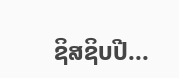ຊິສຊິບປີ...